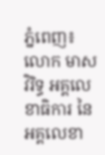ភ្នំពេញ៖ លោក មាស វិរិទ្ធ អគ្គលេខាធិការ នៃអគ្គលេខា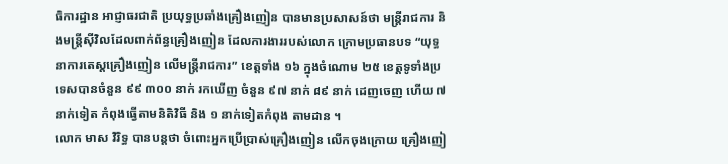ធិការដ្ឋាន អាជ្ញាធរជាតិ ប្រយុទ្ធប្រឆាំងគ្រឿងញៀន បានមានប្រសាសន៍ថា មន្ត្រីរាជការ និងមន្ត្រីស៊ីវិលដែលពាក់ព័ន្ធគ្រឿងញៀន ដែលការងាររបស់លោក ក្រោមប្រធានបទ “យុទ្ធនាការតេស្តគ្រឿងញៀន លើមន្រ្តីរាជការ” ខេត្តទាំង ១៦ ក្នុងចំណោម ២៥ ខេត្តទូទាំងប្រទេសបានចំនួន ៩៩ ៣០០ នាក់ រកឃើញ ចំនួន ៩៧ នាក់ ៨៩ នាក់ ដេញចេញ ហើយ ៧នាក់ទៀត កំពុងធ្វើតាមនិតិវិធី និង ១ នាក់ទៀតកំពុង តាមដាន ។
លោក មាស វិរិទ្ធ បានបន្តថា ចំពោះអ្នកប្រើប្រាស់គ្រឿងញៀន លើកចុងក្រោយ គ្រឿងញៀ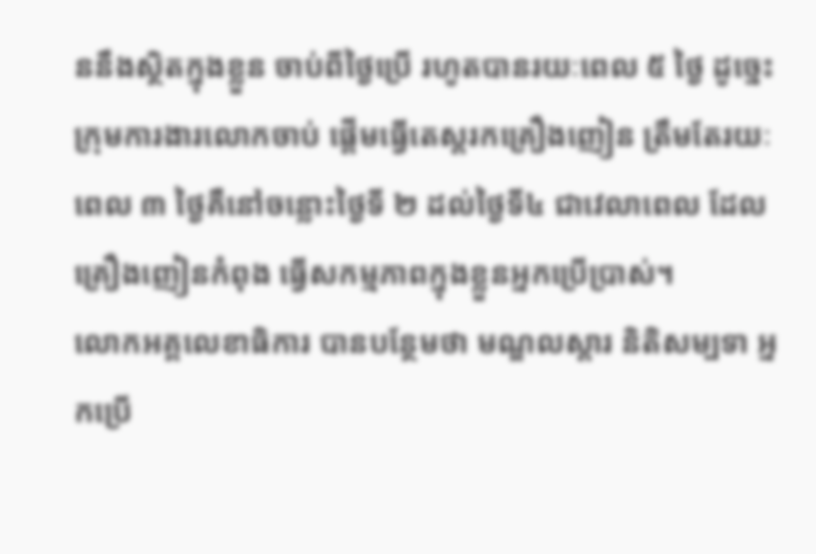ននឹងស្ថិតក្នុងខ្លួន ចាប់ពីថ្ងៃប្រើ រហូតបានរយៈពេល ៥ ថ្ងៃ ដូច្នេះក្រុមការងារលោកចាប់ ផ្តើមធ្វើតេស្តរកគ្រឿងញៀន ត្រឹមតែរយៈពេល ៣ ថ្ងៃគឺនៅចន្លោះថ្ងៃទី ២ ដល់ថ្ងៃទី៤ ជាវេលាពេល ដែលគ្រឿងញៀនកំពុង ធ្វើសកម្មភាពក្នុងខ្លួនអ្នកប្រើប្រាស់។
លោកអគ្គលេខាធិការ បានបន្ថែមថា មណ្ឌលស្តារ និតិសម្បទា អ្នកប្រើ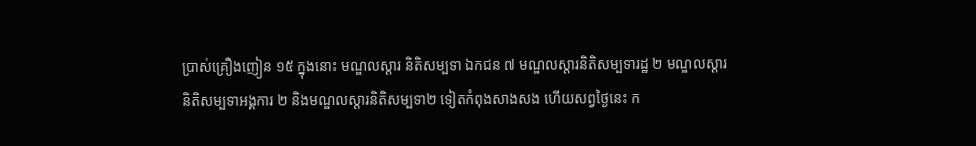ប្រាស់គ្រឿងញៀន ១៥ ក្នុងនោះ មណ្ឌលស្តារ និតិសម្បទា ឯកជន ៧ មណ្ឌលស្តារនិតិសម្បទារដ្ឋ ២ មណ្ឌលស្តារនិតិសម្បទាអង្គការ ២ និងមណ្ឌលស្តារនិតិសម្បទា២ ទៀតកំពុងសាងសង ហើយសព្វថ្ងៃនេះ ក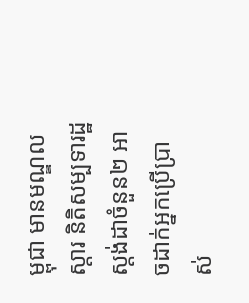ម្ពុជា មានមណ្ឌលស្តារ និតិសម្បទារដ្ឋស្តង់ដាចំនួន២ អាចដាក់អ្នកប្រើប្រាស់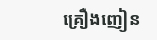គ្រឿងញៀន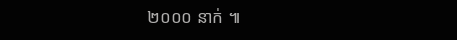២០០០ នាក់ ៕